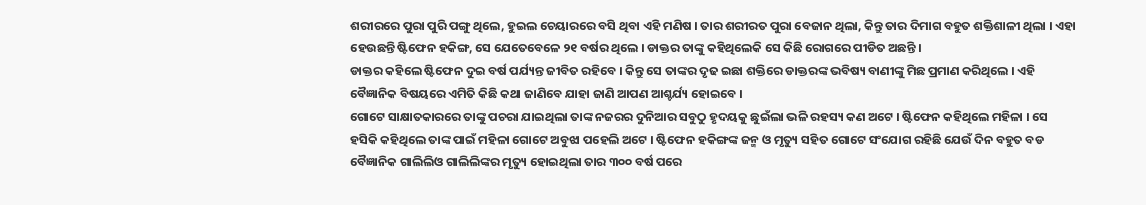ଶରୀରରେ ପୁରା ପୁରି ପଙ୍ଗୁ ଥିଲେ, ହୁଇଲ ଚେୟାରରେ ବସି ଥିବା ଏହି ମଣିଷ । ତାର ଶରୀରତ ପୁରା ବେଜାନ ଥିଲା, କିନ୍ତୁ ତାର ଦିମାଗ ବହୁତ ଶକ୍ତିଶାଳୀ ଥିଲା । ଏହା ହେଉଛନ୍ତି ଷ୍ଟିଫେନ ହକିଙ୍ଗ, ସେ ଯେତେବେଳେ ୨୧ ବର୍ଷର ଥିଲେ । ଡାକ୍ତର ତାଙ୍କୁ କହିଥିଲେକି ସେ କିଛି ରୋଗରେ ପୀଡିତ ଅଛନ୍ତି ।
ଡାକ୍ତର କହିଲେ ଷ୍ଟିଫେନ ଦୁଇ ବର୍ଷ ପର୍ଯ୍ୟନ୍ତ ଜୀବିତ ରହିବେ । କିନ୍ତୁ ସେ ତାଙ୍କର ଦୃଢ ଇଛା ଶକ୍ତିରେ ଡାକ୍ତରଙ୍କ ଭବିଷ୍ୟ ବାଣୀଙ୍କୁ ମିଛ ପ୍ରମାଣ କରିଥିଲେ । ଏହି ବୈଜ୍ଞାନିକ ବିଷୟରେ ଏମିତି କିଛି କଥା ଜାଣିବେ ଯାହା ଜାଣି ଆପଣ ଆଶ୍ଚର୍ଯ୍ୟ ହୋଇବେ ।
ଗୋଟେ ସାକ୍ଷାତକାରରେ ତାଙ୍କୁ ପଚରା ଯାଇଥିଲା ତାଙ୍କ ନଜରର ଦୁନିଆର ସବୁଠୁ ହୃଦୟକୁ ଛୁଇଁଲା ଭଳି ରହସ୍ୟ କଣ ଅଟେ । ଷ୍ଟିଫେନ କହିଥିଲେ ମହିଳା । ସେ ହସିକି କହିଥିଲେ ତାଙ୍କ ପାଇଁ ମହିଳା ଗୋଟେ ଅବୁଝା ପହେଲି ଅଟେ । ଷ୍ଟିଫେନ ହକିଙ୍ଗଙ୍କ ଜନ୍ମ ଓ ମୃତ୍ୟୁ ସହିତ ଗୋଟେ ସଂଯୋଗ ରହିଛି ଯେଉଁ ଦିନ ବହୁତ ବଡ ବୈଜ୍ଞାନିକ ଗାଲିଲିଓ ଗାଲିଲିଙ୍କର ମୃତ୍ୟୁ ହୋଇଥିଲା ତାର ୩୦୦ ବର୍ଷ ପରେ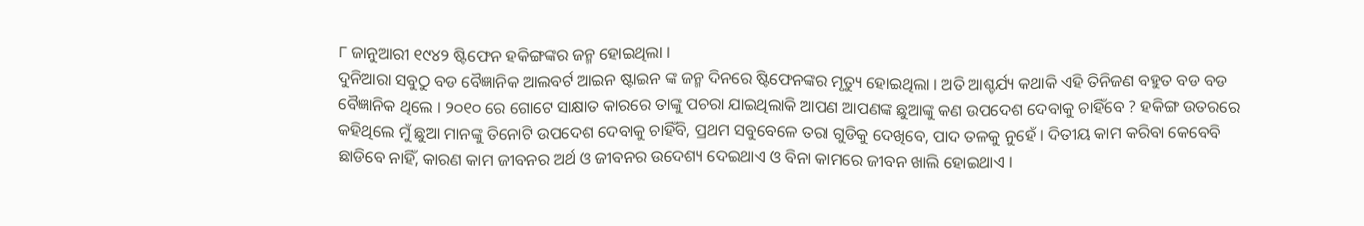୮ ଜାନୁଆରୀ ୧୯୪୨ ଷ୍ଟିଫେନ ହକିଙ୍ଗଙ୍କର ଜନ୍ମ ହୋଇଥିଲା ।
ଦୁନିଆରା ସବୁଠୁ ବଡ ବୈଜ୍ଞାନିକ ଆଲବର୍ଟ ଆଇନ ଷ୍ଟାଇନ ଙ୍କ ଜନ୍ମ ଦିନରେ ଷ୍ଟିଫେନଙ୍କର ମୃତ୍ୟୁ ହୋଇଥିଲା । ଅତି ଆଶ୍ଚର୍ଯ୍ୟ କଥାକି ଏହି ତିନିଜଣ ବହୁତ ବଡ ବଡ ବୈଜ୍ଞାନିକ ଥିଲେ । ୨୦୧୦ ରେ ଗୋଟେ ସାକ୍ଷାତ କାରରେ ତାଙ୍କୁ ପଚରା ଯାଇଥିଲାକି ଆପଣ ଆପଣଙ୍କ ଛୁଆଙ୍କୁ କଣ ଉପଦେଶ ଦେବାକୁ ଚାହିଁବେ ? ହକିଙ୍ଗ ଉତରରେ କହିଥିଲେ ମୁଁ ଛୁଆ ମାନଙ୍କୁ ତିନୋଟି ଉପଦେଶ ଦେବାକୁ ଚାହିଁବି, ପ୍ରଥମ ସବୁବେଳେ ତରା ଗୁଡିକୁ ଦେଖିବେ, ପାଦ ତଳକୁ ନୁହେଁ । ଦିତୀୟ କାମ କରିବା କେବେବି ଛାଡିବେ ନାହିଁ, କାରଣ କାମ ଜୀବନର ଅର୍ଥ ଓ ଜୀବନର ଉଦେଶ୍ୟ ଦେଇଥାଏ ଓ ବିନା କାମରେ ଜୀବନ ଖାଲି ହୋଇଥାଏ ।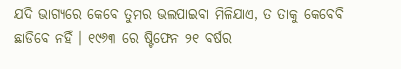ଯଦି ଭାଗ୍ୟରେ କେବେ ତୁମର ଭଲପାଇବା ମିଳିଯାଏ, ତ ତାକୁ କେବେବି ଛାଡିବେ ନହିଁ । ୧୯୬୩ ରେ ଷ୍ଟିଫେନ ୨୧ ବର୍ଷର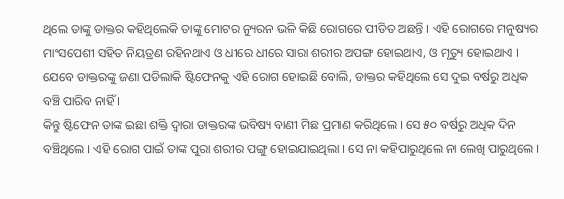ଥିଲେ ତାଙ୍କୁ ଡାକ୍ତର କହିଥିଲେକି ତାଙ୍କୁ ମୋଟର ନ୍ୟୁରନ ଭଳି କିଛି ରୋଗରେ ପୀଡିତ ଅଛନ୍ତି । ଏହି ରୋଗରେ ମନୁଷ୍ୟର ମାଂସପେଶୀ ସହିତ ନିୟତ୍ରଣ ରହିନଥାଏ ଓ ଧୀରେ ଧୀରେ ସାରା ଶରୀର ଅପଙ୍ଗ ହୋଇଥାଏ, ଓ ମୃତ୍ୟୁ ହୋଇଥାଏ । ଯେବେ ଡାକ୍ତରଙ୍କୁ ଜଣା ପଡିଲାକି ଷ୍ଟିଫେନକୁ ଏହି ରୋଗ ହୋଇଛି ବୋଲି, ଡାକ୍ତର କହିଥିଲେ ସେ ଦୁଇ ବର୍ଷରୁ ଅଧିକ ବଞ୍ଚି ପାରିବ ନାହିଁ ।
କିନ୍ତୁ ଷ୍ଟିଫେନ ତାଙ୍କ ଇଛା ଶକ୍ତି ଦ୍ଵାରା ଡାକ୍ତରଙ୍କ ଭବିଷ୍ୟ ବାଣୀ ମିଛ ପ୍ରମାଣ କରିଥିଲେ । ସେ ୫୦ ବର୍ଷରୁ ଅଧିକ ଦିନ ବଞ୍ଚିଥିଲେ । ଏହି ରୋଗ ପାଇଁ ତାଙ୍କ ପୁରା ଶରୀର ପଙ୍ଗୁ ହୋଇଯାଇଥିଲା । ସେ ନା କହିପାରୁଥିଲେ ନା ଲେଖି ପାରୁଥିଲେ ।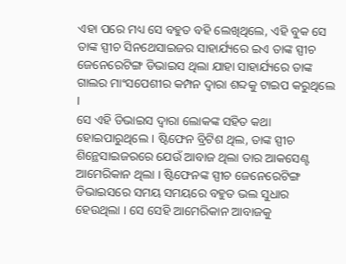ଏହା ପରେ ମଧ୍ୟ ସେ ବହୁତ ବହି ଲେଖିଥିଲେ, ଏହି ବୁକ ସେ ତାଙ୍କ ସ୍ପୀଚ ସିନଥେସାଇଜର ସାହାର୍ଯ୍ୟରେ ଇଏ ତାଙ୍କ ସ୍ପୀଚ ଜେନେରେଟିଙ୍ଗ ଡିଭାଇସ ଥିଲା ଯାହା ସାହାର୍ଯ୍ୟରେ ତାଙ୍କ ଗାଲର ମାଂସପେଶୀର କମ୍ପନ ଦ୍ଵାରା ଶବ୍ଦକୁ ଟାଇପ କରୁଥିଲେ ।
ସେ ଏହି ଡିଭାଇସ ଦ୍ଵାରା ଲୋକଙ୍କ ସହିତ କଥା ହୋଇପାରୁଥିଲେ । ଷ୍ଟିଫେନ ବ୍ରିଟିଶ ଥିଲ, ତାଙ୍କ ସ୍ପୀଚ ଶିନ୍ଥେସାଇଜରରେ ଯେଉଁ ଆବାଜ ଥିଲା ତାର ଆକସେଣ୍ଟ ଆମେରିକାନ ଥିଲା । ଷ୍ଟିଫେନଙ୍କ ସ୍ପୀଚ ଜେନେରେଟିଙ୍ଗ ଡିଭାଇସରେ ସମୟ ସମୟରେ ବହୁତ ଭଲ ସୁଧାର ହେଉଥିଲା । ସେ ସେହି ଆମେରିକାନ ଆବାଜକୁ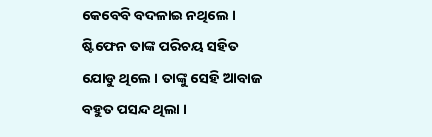କେବେବି ବଦଳାଇ ନଥିଲେ । ଷ୍ଟିଫେନ ତାଙ୍କ ପରିଚୟ ସହିତ ଯୋଡୁ ଥିଲେ । ତାଙ୍କୁ ସେହି ଆବାଜ ବହୁତ ପସନ୍ଦ ଥିଲା ।